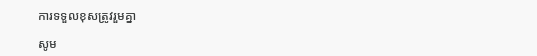ការទទួលខុសត្រូវរួមគ្នា

សូម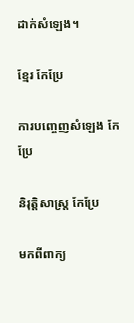ដាក់សំឡេង។

ខ្មែរ កែប្រែ

ការបញ្ចេញសំឡេង កែប្រែ

និរុត្តិសាស្ត្រ កែប្រែ

មកពីពាក្យ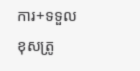ការ+ទទួលខុសត្រូ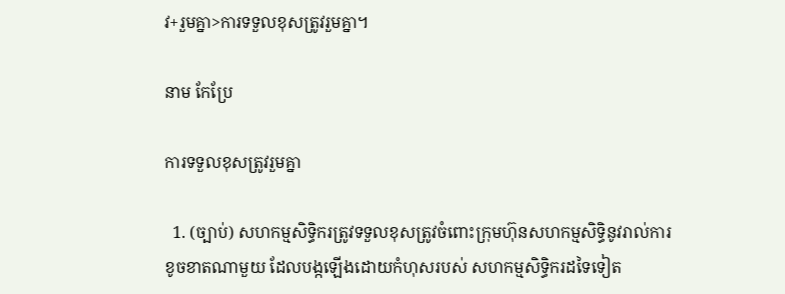វ+រួមគ្នា>ការទទួលខុសត្រូវរួមគ្នា។

នាម កែប្រែ

ការទទួលខុសត្រូវរួមគ្នា

  1. (ច្បាប់) សហកម្មសិទ្ធិករត្រូវទទួលខុសត្រូវចំពោះក្រុមហ៊ុនសហកម្មសិទ្ធិនូវរាល់ការខូចខាតណាមួយ ដែលបង្កឡើងដោយកំហុសរបស់ សហកម្មសិទ្ធិករដទៃទៀត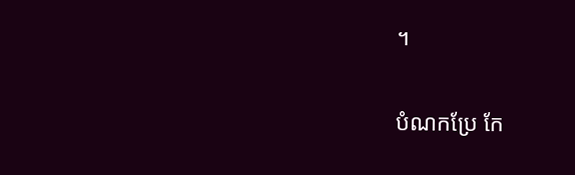។

បំណកប្រែ កែ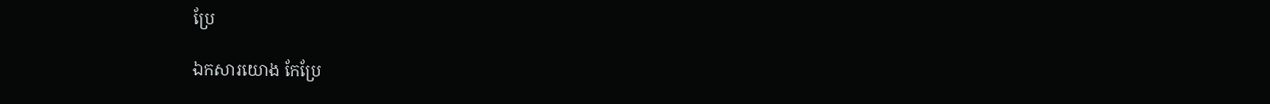ប្រែ

ឯកសារយោង កែប្រែ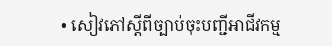• សៀវភៅស្ដីពីច្បាប់ចុះបញ្ជីអាជីវកម្ម